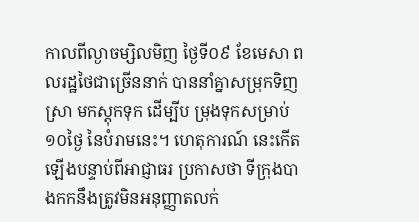កាលពីល្ងាចម្សិលមិញ ថ្ងៃទី០៩ ខែមេសា ពលរដ្ឋថៃជាច្រើននាក់ បាននាំគ្នាសម្រុកទិញ ស្រា មកស្តុកទុក ដើម្បីប ម្រុងទុកសម្រាប់ ១០ថ្ងៃ នៃបំរាមនេះ។ ហេតុការណ៍ នេះកើតឡើងបន្ទាប់ពីអាជ្ញាធរ ប្រកាសថា ទីក្រុងបាងកកនឹងត្រូវមិនអនុញ្ញាតលក់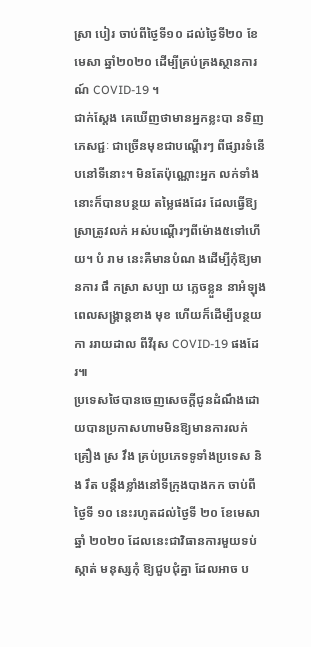ស្រា បៀរ ចាប់ពីថ្ងៃទី១០ ដល់ថ្ងៃទី២០ ខែមេសា ឆ្នាំ២០២០ ដើម្បីគ្រប់គ្រងស្ថានការណ៍ COVID-19 ។
ជាក់ស្ដែង គេឃើញថាមានអ្នកខ្លះបា នទិញភេសជ្ជៈ ជាច្រើនមុខជាបណ្តើរៗ ពីផ្សារទំនើបនៅទីនោះ។ មិនតែប៉ុណ្ណោះអ្នក លក់ទាំងនោះក៏បានបន្ថយ តម្លៃផងដែរ ដែលធ្វើឱ្យស្រាត្រូវលក់ អស់បណ្ដើរៗពីម៉ោង៥ទៅហើយ។ បំ រាម នេះគឺមានបំណ ងដើម្បីកុំឱ្យមានការ ផឹ កស្រា សប្បា យ ភ្លេចខ្លួន នាអំឡុង ពេលសង្គ្រាន្តខាង មុខ ហើយក៏ដើម្បីបន្ថយកា ររាយដាល ពីវីរុស COVID-19 ផងដែរ៕
ប្រទេសថៃបានចេញសេចក្តីជូនដំណឹងដោយបានប្រកាសហាមមិនឱ្យមានការលក់ គ្រឿង ស្រ វឹង គ្រប់ប្រភេទទូទាំងប្រទេស និង រឹត បន្តឹងខ្លាំងនៅទីក្រុងបាងកក ចាប់ពីថ្ងៃទី ១០ នេះរហូតដល់ថ្ងៃទី ២០ ខែមេសា ឆ្នាំ ២០២០ ដែលនេះជាវិធានការមួយទប់ស្កាត់ មនុស្សកុំ ឱ្យជួបជុំគ្នា ដែលអាច ប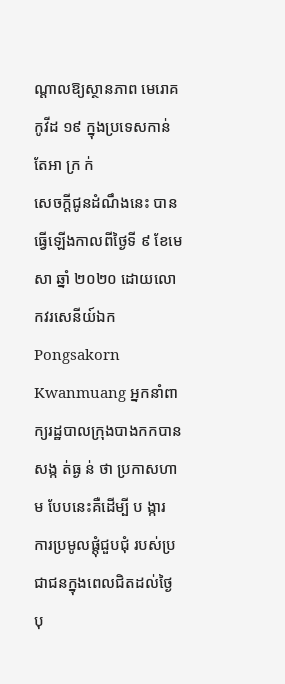ណ្តាលឱ្យស្ថានភាព មេរោគកូវីដ ១៩ ក្នុងប្រទេសកាន់តែអា ក្រ ក់
សេចក្តីជូនដំណឹងនេះ បានធ្វើឡើងកាលពីថ្ងៃទី ៩ ខែមេសា ឆ្នាំ ២០២០ ដោយលោកវរសេនីយ៍ឯក Pongsakorn Kwanmuang អ្នកនាំពាក្យរដ្ឋបាលក្រុងបាងកកបានសង្ក ត់ធ្ង ន់ ថា ប្រកាសហាម បែបនេះគឺដើម្បី ប ង្ការ ការប្រមូលផ្តុំជួបជុំ របស់ប្រជាជនក្នុងពេលជិតដល់ថ្ងៃ បុ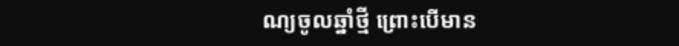ណ្យចូលឆ្នាំថ្មី ព្រោះបើមាន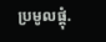ប្រមូលផ្តុំ.